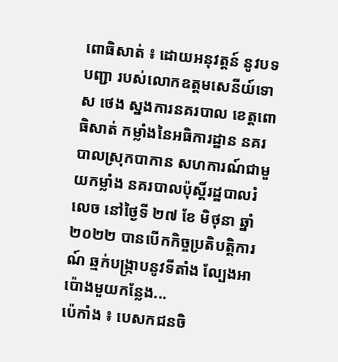ពោធិសាត់ ៖ ដោយអនុវត្តន៍ នូវបទបញ្ជា របស់លោកឧត្តមសេនីយ៍ទោ ស ថេង ស្នងការនគរបាល ខេត្តពោធិសាត់ កម្លាំងនៃអធិការដ្ឋាន នគរបាលស្រុកបាកាន សហការណ៍ជាមួយកម្លាំង នគរបាលប៉ុស្តិ៍រដ្ឋបាលរំលេច នៅថ្ងៃទី ២៧ ខែ មិថុនា ឆ្នាំ ២០២២ បានបើកកិច្ចប្រតិបត្តិការណ៍ ឆ្មក់បង្រ្កាបនូវទីតាំង ល្បែងអាប៉ោងមួយកន្លែង...
ប៉េកាំង ៖ បេសកជនចិ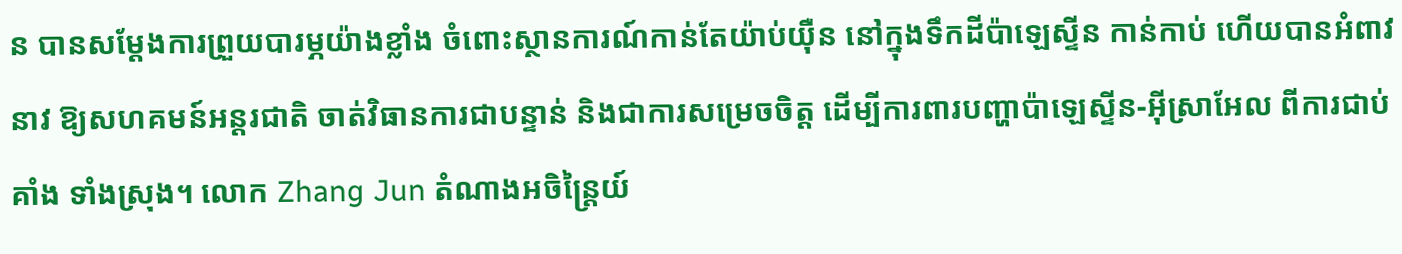ន បានសម្តែងការព្រួយបារម្ភយ៉ាងខ្លាំង ចំពោះស្ថានការណ៍កាន់តែយ៉ាប់យ៉ឺន នៅក្នុងទឹកដីប៉ាឡេស្ទីន កាន់កាប់ ហើយបានអំពាវនាវ ឱ្យសហគមន៍អន្តរជាតិ ចាត់វិធានការជាបន្ទាន់ និងជាការសម្រេចចិត្ត ដើម្បីការពារបញ្ហាប៉ាឡេស្ទីន-អ៊ីស្រាអែល ពីការជាប់គាំង ទាំងស្រុង។ លោក Zhang Jun តំណាងអចិន្ត្រៃយ៍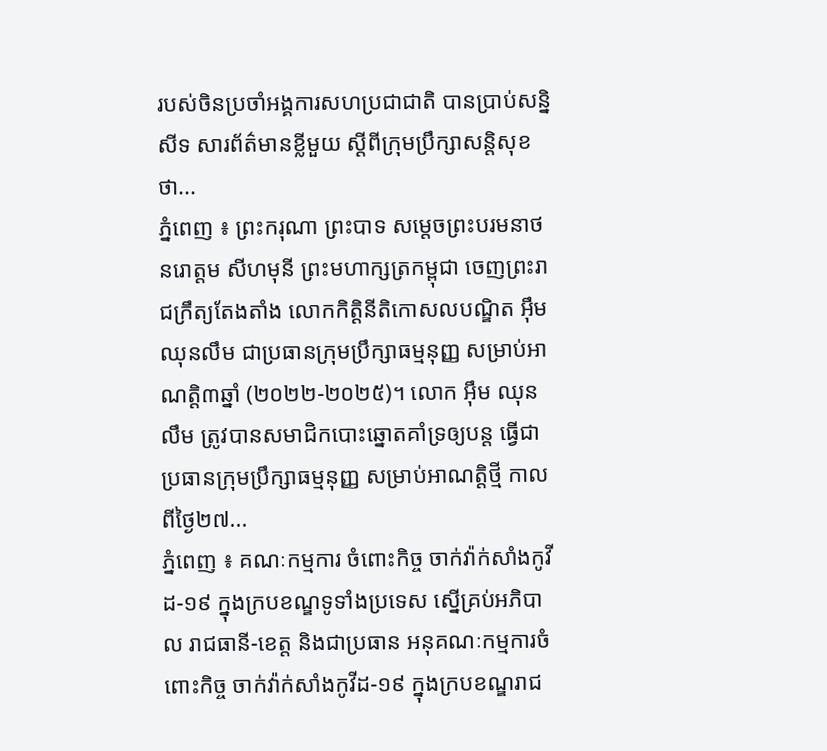របស់ចិនប្រចាំអង្គការសហប្រជាជាតិ បានប្រាប់សន្និសីទ សារព័ត៌មានខ្លីមួយ ស្តីពីក្រុមប្រឹក្សាសន្តិសុខថា...
ភ្នំពេញ ៖ ព្រះករុណា ព្រះបាទ សម្តេចព្រះបរមនាថ នរោត្តម សីហមុនី ព្រះមហាក្សត្រកម្ពុជា ចេញព្រះរាជក្រឹត្យតែងតាំង លោកកិត្តិនីតិកោសលបណ្ឌិត អ៊ឹម ឈុនលឹម ជាប្រធានក្រុមប្រឹក្សាធម្មនុញ្ញ សម្រាប់អាណត្តិ៣ឆ្នាំ (២០២២-២០២៥)។ លោក អ៊ឹម ឈុនលឹម ត្រូវបានសមាជិកបោះឆ្នោតគាំទ្រឲ្យបន្ត ធ្វើជាប្រធានក្រុមប្រឹក្សាធម្មនុញ្ញ សម្រាប់អាណត្តិថ្មី កាលពីថ្ងៃ២៧...
ភ្នំពេញ ៖ គណៈកម្មការ ចំពោះកិច្ច ចាក់វ៉ាក់សាំងកូវីដ-១៩ ក្នុងក្របខណ្ឌទូទាំងប្រទេស ស្នើគ្រប់អភិបាល រាជធានី-ខេត្ត និងជាប្រធាន អនុគណៈកម្មការចំពោះកិច្ច ចាក់វ៉ាក់សាំងកូវីដ-១៩ ក្នុងក្របខណ្ឌរាជ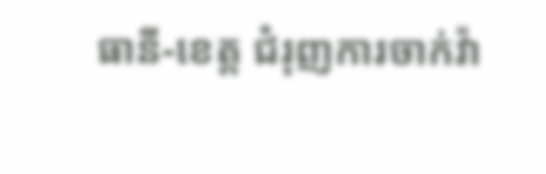ធានី-ខេត្ត ជំរុញការចាក់វ៉ា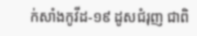ក់សាំងកូវីដ-១៩ ដូសជំរុញ ជាពិ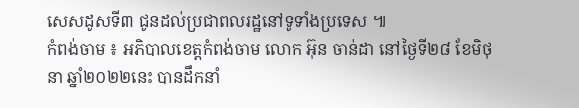សេសដូសទី៣ ជូនដល់ប្រជាពលរដ្ឋនៅទូទាំងប្រទេស ៕
កំពង់ចាម ៖ អភិបាលខេត្តកំពង់ចាម លោក អ៊ុន ចាន់ដា នៅថ្ងៃទី២៨ ខែមិថុនា ឆ្នាំ២០២២នេះ បានដឹកនាំ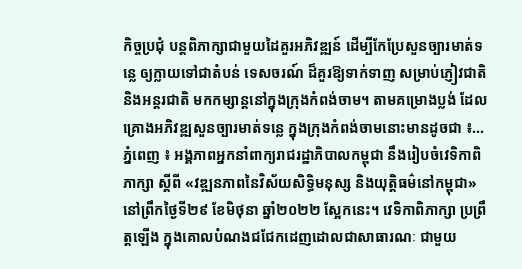កិច្ចប្រជុំ បន្តពិភាក្សាជាមួយដៃគួរអភិវឌ្ឍន៍ ដើម្បីកែប្រែសួនច្បារមាត់ទន្លេ ឲ្យក្លាយទៅជាតំបន់ ទេសចរណ៍ ដ៏គួរឱ្យទាក់ទាញ សម្រាប់ភ្ញៀវជាតិ និងអន្តរជាតិ មកកម្សាន្តនៅក្នុងក្រុងកំពង់ចាម។ តាមគម្រោងប្លង់ ដែលគ្រោងអភិវឌ្ឍសួនច្បារមាត់ទន្លេ ក្នុងក្រុងកំពង់ចាមនោះមានដូចជា ៖...
ភ្នំពេញ ៖ អង្គភាពអ្នកនាំពាក្យរាជរដ្ឋាភិបាលកម្ពុជា នឹងរៀបចំវេទិកាពិភាក្សា ស្ដីពី «វឌ្ឍនភាពនៃវិស័យសិទ្ធិមនុស្ស និងយុត្តិធម៌នៅកម្ពុជា» នៅព្រឹកថ្ងៃទី២៩ ខែមិថុនា ឆ្នាំ២០២២ ស្អែកនេះ។ វេទិកាពិភាក្សា ប្រព្រឹត្តឡើង ក្នុងគោលបំណងជជែកដេញដោលជាសាធារណៈ ជាមួយ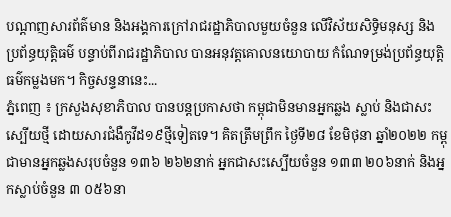បណ្ដាញសារព័ត៌មាន និងអង្គការក្រៅរាជរដ្ឋាភិបាលមួយចំនួន លើវិស័យសិទ្ធិមនុស្ស និងប្រព័ន្ធយុត្តិធម៌ បន្ទាប់ពីរាជរដ្ឋាភិបាល បានអនុវត្តគោលនយោបាយ កំណែទម្រង់ប្រព័ន្ធយុត្តិធម៌កម្លងមក។ កិច្ចសន្ទនានេះ...
ភ្នំពេញ ៖ ក្រសួងសុខាភិបាល បានបន្តប្រកាសថា កម្ពុជាមិនមានអ្នកឆ្លង ស្លាប់ និងជាសះស្បើយថ្មី ដោយសារជំងឺកូវីដ១៩ថ្មីទៀតទេ។ គិតត្រឹមព្រឹក ថ្ងៃទី២៨ ខែមិថុនា ឆ្នាំ២០២២ កម្ពុជាមានអ្នកឆ្លងសរុបចំនួន ១៣៦ ២៦២នាក់ អ្នកជាសះស្បើយចំនួន ១៣៣ ២០៦នាក់ និងអ្នកស្លាប់ចំនួន ៣ ០៥៦នា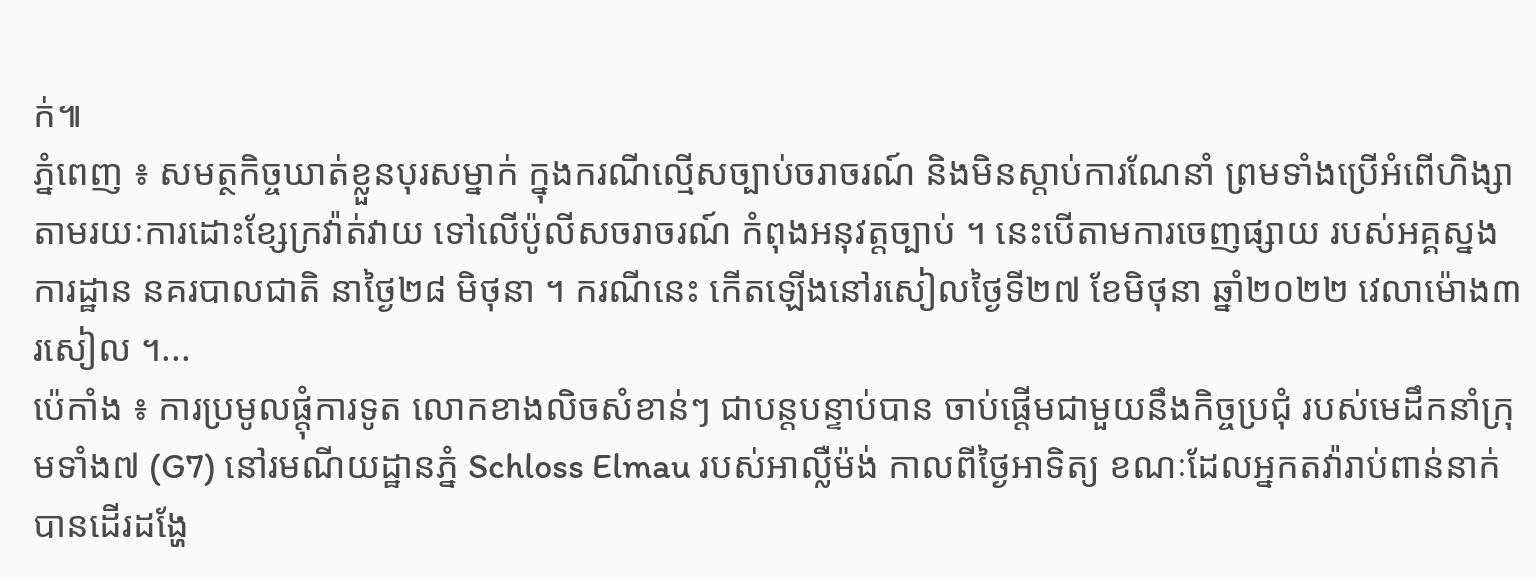ក់៕
ភ្នំពេញ ៖ សមត្ថកិច្ចឃាត់ខ្លួនបុរសម្នាក់ ក្នុងករណីល្មើសច្បាប់ចរាចរណ៍ និងមិនស្តាប់ការណែនាំ ព្រមទាំងប្រើអំពើហិង្សា តាមរយៈការដោះខ្សែក្រវ៉ាត់វាយ ទៅលើប៉ូលីសចរាចរណ៍ កំពុងអនុវត្តច្បាប់ ។ នេះបើតាមការចេញផ្សាយ របស់អគ្គស្នងការដ្ឋាន នគរបាលជាតិ នាថ្ងៃ២៨ មិថុនា ។ ករណីនេះ កើតឡើងនៅរសៀលថ្ងៃទី២៧ ខែមិថុនា ឆ្នាំ២០២២ វេលាម៉ោង៣រសៀល ។...
ប៉េកាំង ៖ ការប្រមូលផ្តុំការទូត លោកខាងលិចសំខាន់ៗ ជាបន្តបន្ទាប់បាន ចាប់ផ្តើមជាមួយនឹងកិច្ចប្រជុំ របស់មេដឹកនាំក្រុមទាំង៧ (G7) នៅរមណីយដ្ឋានភ្នំ Schloss Elmau របស់អាល្លឺម៉ង់ កាលពីថ្ងៃអាទិត្យ ខណៈដែលអ្នកតវ៉ារាប់ពាន់នាក់ បានដើរដង្ហែ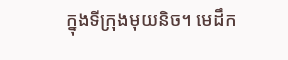ក្នុងទីក្រុងមុយនិច។ មេដឹក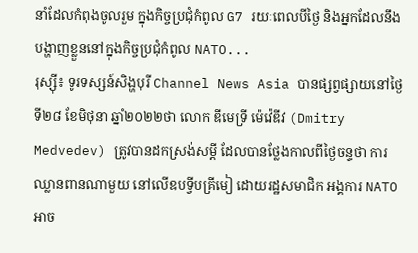នាំដែលកំពុងចូលរួម ក្នុងកិច្ចប្រជុំកំពូល G7 រយៈពេលបីថ្ងៃ និងអ្នកដែលនឹងបង្ហាញខ្លួននៅក្នុងកិច្ចប្រជុំកំពូល NATO...
រុស្ស៊ី៖ ទូរទស្សន៍សិង្ហបុរី Channel News Asia បានផ្សព្វផ្សាយនៅថ្ងៃទី២៨ ខែមិថុនា ឆ្នាំ២០២២ថា លោក ឌីមេទ្រី ម៉េវ៉េឌីវ (Dmitry Medvedev) ត្រូវបានដកស្រង់សម្តី ដែលបានថ្លែងកាលពីថ្ងៃចន្ទថា ការឈ្លានពានណាមួយ នៅលើឧបទ្វីបគ្រីមៀ ដោយរដ្ឋសមាជិក អង្គការ NATO អាច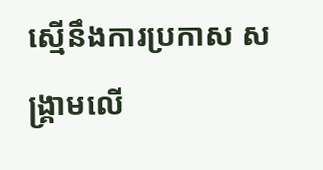ស្មើនឹងការប្រកាស សង្គ្រាមលើ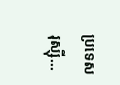ប្រទេសរុស្ស៊ី...